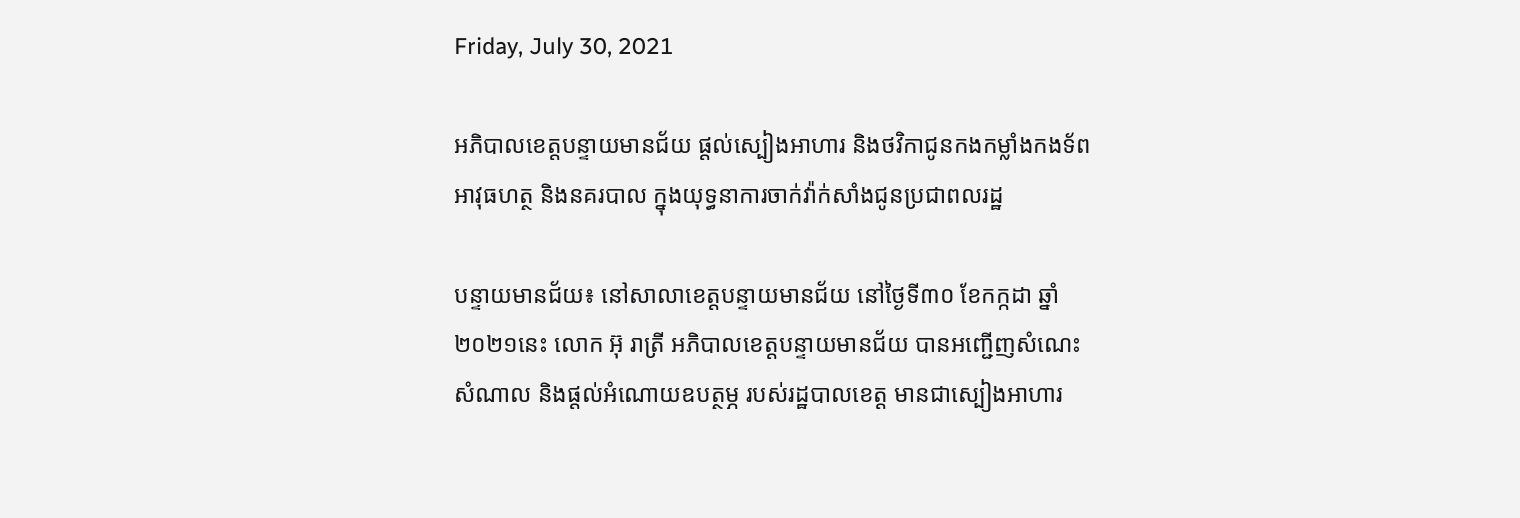Friday, July 30, 2021

អភិបាលខេត្តបន្ទាយមានជ័យ ផ្តល់ស្បៀងអាហារ និងថវិកាជូនកងកម្លាំងកងទ័ព អាវុធហត្ថ និងនគរបាល ក្នុងយុទ្ធនាការចាក់វ៉ាក់សាំងជូនប្រជាពលរដ្ឋ

បន្ទាយមានជ័យ៖ នៅសាលាខេត្តបន្ទាយមានជ័យ នៅថ្ងៃទី៣០ ខែកក្កដា ឆ្នាំ២០២១នេះ លោក អ៊ុ រាត្រី អភិបាលខេត្តបន្ទាយមានជ័យ បានអញ្ជើញសំណេះសំណាល និងផ្តល់អំណោយឧបត្ថម្ភ របស់រដ្ឋបាលខេត្ត មានជាស្បៀងអាហារ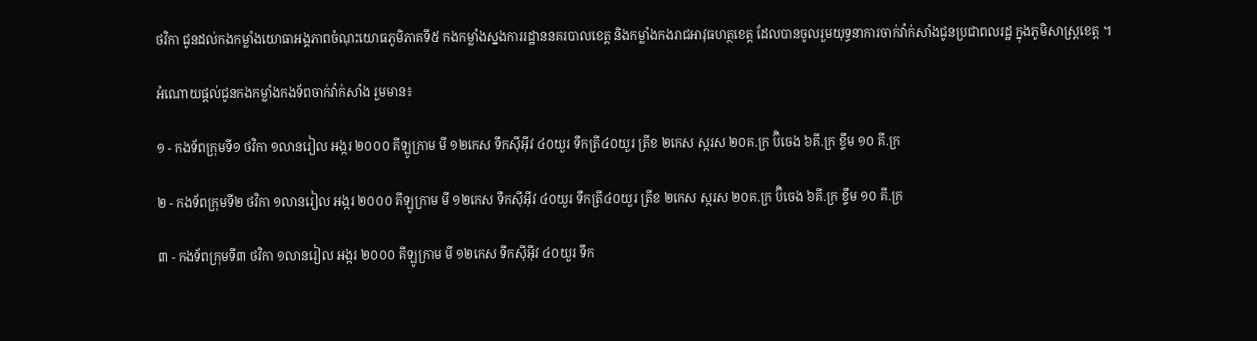ថវិកា ជូនដល់កងកម្លាំងយោធាអង្គភាពចំណុះយោធភូមិភាគទី៥ កងកម្លាំងស្នងការរដ្ឋាននគរបាលខេត្ត និងកម្លាំងកងរាជអាវុធហត្ថខេត្ត ដែលបានចូលរួមយុទ្ធនាការចាក់វ៉ាក់សាំងជូនប្រជាពលរដ្ឋ ក្នុងភូមិសាស្ត្រខេត្ត ។

អំណោយផ្តល់ជូនកងកម្លាំងកងទ័ពចាក់វ៉ាក់សាំង រួមមាន៖

១ - កងទ័ពក្រុមទី១ ថវិកា ១លានរៀល អង្ករ ២០០០ គីឡូក្រាម មី ១២កេស ទឹកស៊ីអ៊ីវ ៤០យួរ ទឹកត្រី៤០យួរ ត្រីខ ២កេស ស្ករស ២០គ.ក្រ ប៊ិចេង ៦គី.ក្រ ខ្ទឹម ១០ គី.ក្រ

២ - កងទ័ពក្រុមទី២ ថវិកា ១លានរៀល អង្ករ ២០០០ គីឡូក្រាម មី ១២កេស ទឹកស៊ីអ៊ីវ ៤០យួរ ទឹកត្រី៤០យួរ ត្រីខ ២កេស ស្ករស ២០គ.ក្រ ប៊ិចេង ៦គី.ក្រ ខ្ទឹម ១០ គី.ក្រ

៣ - កងទ័ពក្រុមទី៣ ថវិកា ១លានរៀល អង្ករ ២០០០ គីឡូក្រាម មី ១២កេស ទឹកស៊ីអ៊ីវ ៤០យួរ ទឹក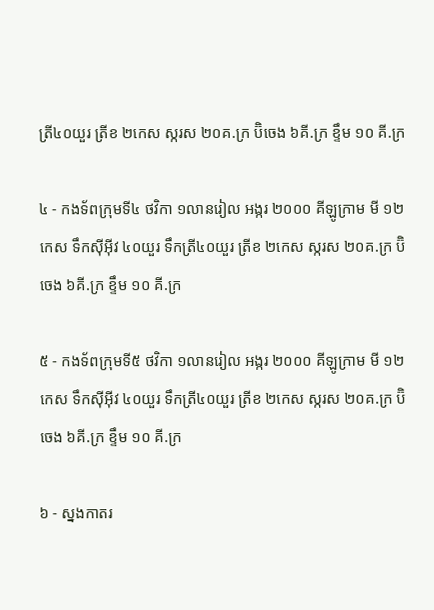ត្រី៤០យួរ ត្រីខ ២កេស ស្ករស ២០គ.ក្រ ប៊ិចេង ៦គី.ក្រ ខ្ទឹម ១០ គី.ក្រ

៤ - កងទ័ពក្រុមទី៤ ថវិកា ១លានរៀល អង្ករ ២០០០ គីឡូក្រាម មី ១២កេស ទឹកស៊ីអ៊ីវ ៤០យួរ ទឹកត្រី៤០យួរ ត្រីខ ២កេស ស្ករស ២០គ.ក្រ ប៊ិចេង ៦គី.ក្រ ខ្ទឹម ១០ គី.ក្រ

៥ - កងទ័ពក្រុមទី៥ ថវិកា ១លានរៀល អង្ករ ២០០០ គីឡូក្រាម មី ១២កេស ទឹកស៊ីអ៊ីវ ៤០យួរ ទឹកត្រី៤០យួរ ត្រីខ ២កេស ស្ករស ២០គ.ក្រ ប៊ិចេង ៦គី.ក្រ ខ្ទឹម ១០ គី.ក្រ

៦ - ស្នងកាតរ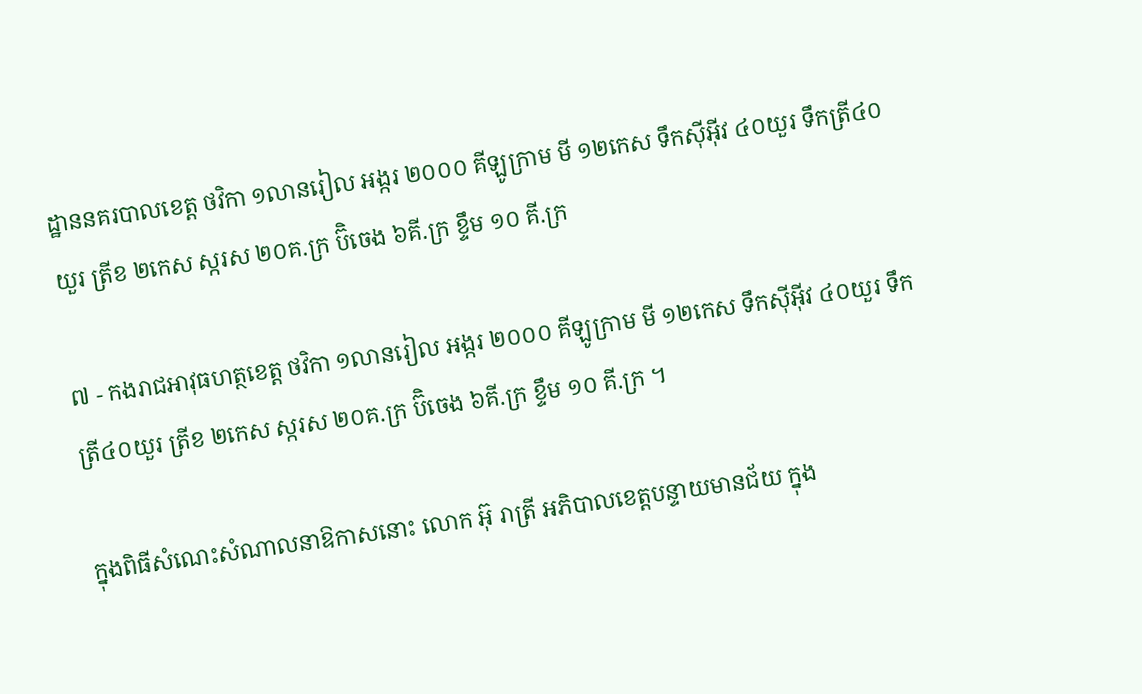ដ្ឋាននគរបាលខេត្ត ថវិកា ១លានរៀល អង្ករ ២០០០ គីឡូក្រាម មី ១២កេស ទឹកស៊ីអ៊ីវ ៤០យួរ ទឹកត្រី៤០យួរ ត្រីខ ២កេស ស្ករស ២០គ.ក្រ ប៊ិចេង ៦គី.ក្រ ខ្ទឹម ១០ គី.ក្រ

៧ - កងរាជអាវុធហត្ថខេត្ត ថវិកា ១លានរៀល អង្ករ ២០០០ គីឡូក្រាម មី ១២កេស ទឹកស៊ីអ៊ីវ ៤០យួរ ទឹកត្រី៤០យួរ ត្រីខ ២កេស ស្ករស ២០គ.ក្រ ប៊ិចេង ៦គី.ក្រ ខ្ទឹម ១០ គី.ក្រ ។

ក្នុងពិធីសំណេះសំណាលនាឱកាសនោះ លោក អ៊ុ រាត្រី អភិបាលខេត្តបន្ទាយមានជ័យ ក្នុង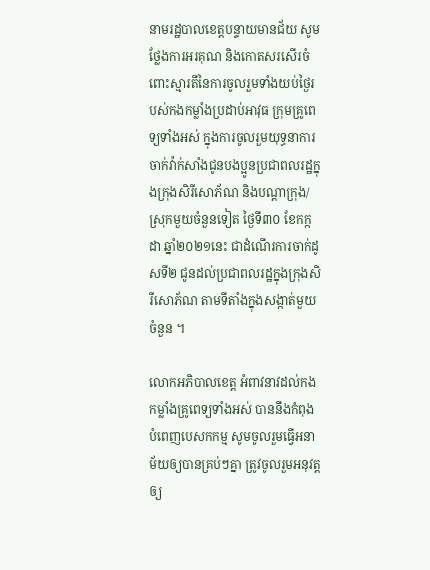នាមរដ្ឋបាលខេត្តបន្ទាយមានជ័យ សូមថ្លែងការអរគុណ និងកោតសរសើរចំពោះស្មារតីនៃការចូលរួមទាំងយប់ថ្ងៃរបស់កងកម្លាំងប្រដាប់អាវុធ ក្រុមគ្រូពេទ្យទាំងអស់ ក្នុងការចូលរួមយុទ្ធនាការចាក់វ៉ាក់សាំងជូនបងប្អូនប្រជាពលរដ្ឋក្នុងក្រុងសិរីសោភ័ណ និងបណ្តាក្រុង/ស្រុកមួយចំនួនទៀត ថ្ងៃទី៣០ ខែកក្កដា ឆ្នាំ២០២១នេះ ជាដំណើរការចាក់ដូសទី២ ជូនដល់ប្រជាពលរដ្ឋក្នុងក្រុងសិរីសោភ័ណ តាមទីតាំងក្នុងសង្កាត់មួយចំនួន ។

លោកអភិបាលខេត្ត អំពាវនាវដល់កងកម្លាំងគ្រូពេទ្យទាំងអស់ បាននឹងកំពុងបំពេញបេសកកម្ម សូមចូលរួមធ្វើអនាម័យឲ្យបានគ្រប់ៗគ្នា ត្រូវចូលរួមអនុវត្តឲ្យ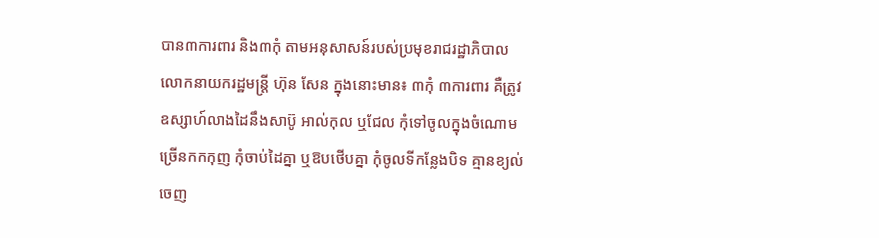បាន៣ការពារ និង៣កុំ តាមអនុសាសន៍របស់ប្រមុខរាជរដ្ឋាភិបាល លោកនាយករដ្ឋមន្រ្ដី ហ៊ុន សែន ក្នុងនោះមាន៖ ៣កុំ ៣ការពារ គឺត្រូវឧស្សាហ៍លាងដៃនឹងសាប៊ូ អាល់កុល ឬជែល កុំទៅចូលក្នុងចំណោមច្រើនកកកុញ កុំចាប់ដៃគ្នា ឬឱបថើបគ្នា កុំចូលទីកន្លែងបិទ គ្មានខ្យល់ចេញ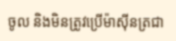ចូល និងមិនត្រូវប្រើម៉ាស៊ីនត្រជា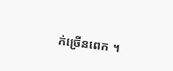ក់ច្រើនពេក ។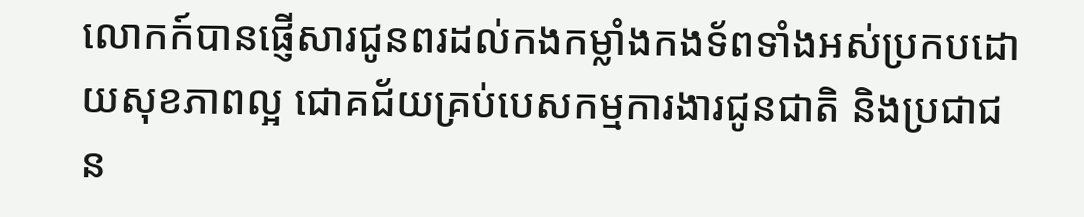លោកក៍បានផ្ញើសារជូនពរដល់កងកម្លាំងកងទ័ពទាំងអស់ប្រកបដោយសុខភាពល្អ ជោគជ័យគ្រប់បេសកម្មការងារជូនជាតិ និងប្រជាជន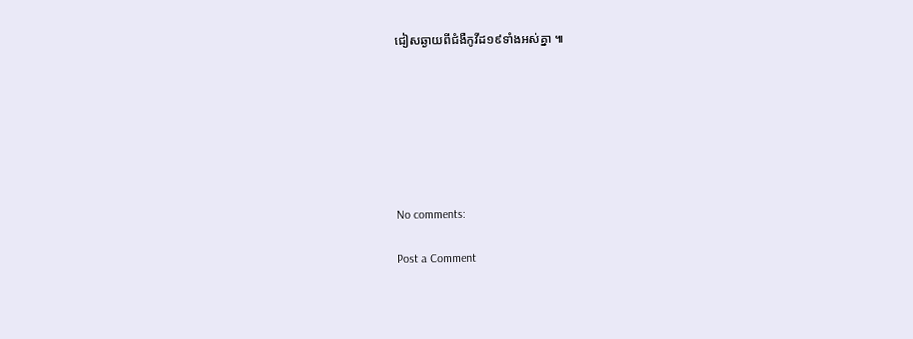ជៀសឆ្ងាយពីជំងឺកូវីដ១៩ទាំងអស់គ្នា ៕







No comments:

Post a Comment